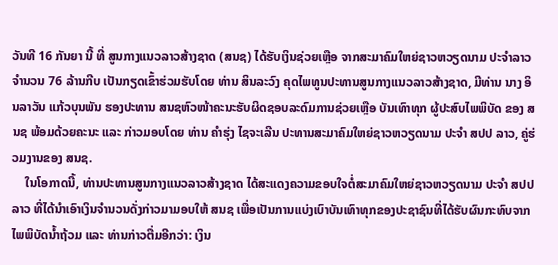ວັນທີ 16 ກັນຍາ ນີ້ ທີ່ ສູນກາງແນວລາວສ້າງຊາດ (ສນຊ) ໄດ້ຮັບເງິນຊ່ວຍເຫຼືອ ຈາກສະມາຄົມໃຫຍ່ຊາວຫວຽດນາມ ປະຈຳລາວ ຈຳນວນ 76 ລ້ານກີບ ເປັນກຽດເຂົ້າຮ່ວມຮັບໂດຍ ທ່ານ ສິນລະວົງ ຄຸດໄພທູນປະທານສູນກາງແນວລາວສ້າງຊາດ, ມີທ່ານ ນາງ ອິນລາວັນ ແກ້ວບຸນພັນ ຮອງປະທານ ສນຊຫົວໜ້າຄະນະຮັບຜິດຊອບລະດົມການຊ່ວຍເຫຼືອ ບັນເທົາທຸກ ຜູ້ປະສົບໄພພິບັດ ຂອງ ສນຊ ພ້ອມດ້ວຍຄະນະ ແລະ ກ່າວມອບໂດຍ ທ່ານ ຄຳຮຸ່ງ ໄຊຈະເລີນ ປະທານສະມາຄົມໃຫຍ່ຊາວຫວຽດນາມ ປະຈຳ ສປປ ລາວ, ຄູ່ຮ່ວມງານຂອງ ສນຊ.
    ໃນໂອກາດນີ້, ທ່ານປະທານສູນກາງແນວລາວສ້າງຊາດ ໄດ້ສະແດງຄວາມຂອບໃຈຕໍ່ສະມາຄົມໃຫຍ່ຊາວຫວຽດນາມ ປະຈຳ ສປປ ລາວ ທີ່ໄດ້ນຳເອົາເງິນຈຳນວນດັ່ງກ່າວມາມອບໃຫ້ ສນຊ ເພື່ອເປັນການແບ່ງເບົາບັນເທົາທຸກຂອງປະຊາຊົນທີ່ໄດ້ຮັບຜົນກະທົບຈາກໄພພິບັດນໍ້າຖ້ວມ ແລະ ທ່ານກ່າວຕື່ມອີກວ່າ: ເງິນ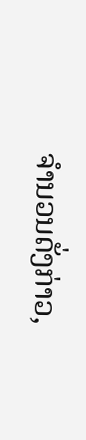ຈຳນວນດັ່ງກ່າວ,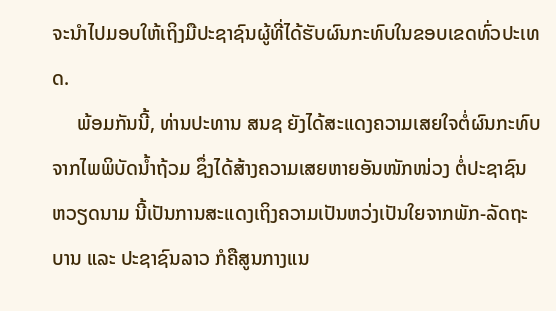ຈະນຳໄປມອບໃຫ້ເຖິງມືປະຊາຊົນຜູ້ທີ່ໄດ້ຮັບຜົນກະທົບໃນຂອບເຂດທົ່ວປະເທດ.
     ພ້ອມກັນນີ້, ທ່ານປະທານ ສນຊ ຍັງໄດ້ສະແດງຄວາມເສຍໃຈຕໍ່ຜົນກະທົບຈາກໄພພິບັດນໍ້າຖ້ວມ ຊຶ່ງໄດ້ສ້າງຄວາມເສຍຫາຍອັນໜັກໜ່ວງ ຕໍ່ປະຊາຊົນ ຫວຽດນາມ ນີ້ເປັນການສະແດງເຖິງຄວາມເປັນຫວ່ງເປັນໃຍຈາກພັກ-ລັດຖະບານ ແລະ ປະຊາຊົນລາວ ກໍຄືສູນກາງແນ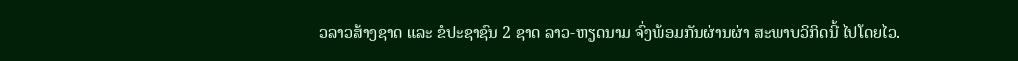ວລາວສ້າງຊາດ ແລະ ຂໍປະຊາຊົນ 2 ຊາດ ລາວ-ຫຽດນາມ ຈົ່ງພ້ອມກັນຜ່ານຜ່າ ສະພາບວິກິດນີ້ ໄປໂດຍໄວ.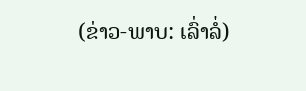(ຂ່າວ-ພາບ: ເລົ່າລໍ່)